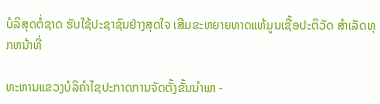ບໍລິສຸດຕໍ່ຊາດ ຮັບໃຊ້ປະຊາຊົນຢ່າງສຸດໃຈ ເສີມຂະຫຍາຍທາດແທ້ມູນເຊື້ອປະຕິວັດ ສໍາເລັດທຸກຫນ້າທີ່

ທະຫານແຂວງບໍລິຄຳໄຊປະກາດການຈັດຕັ້ງຂັ້ນນຳພາ -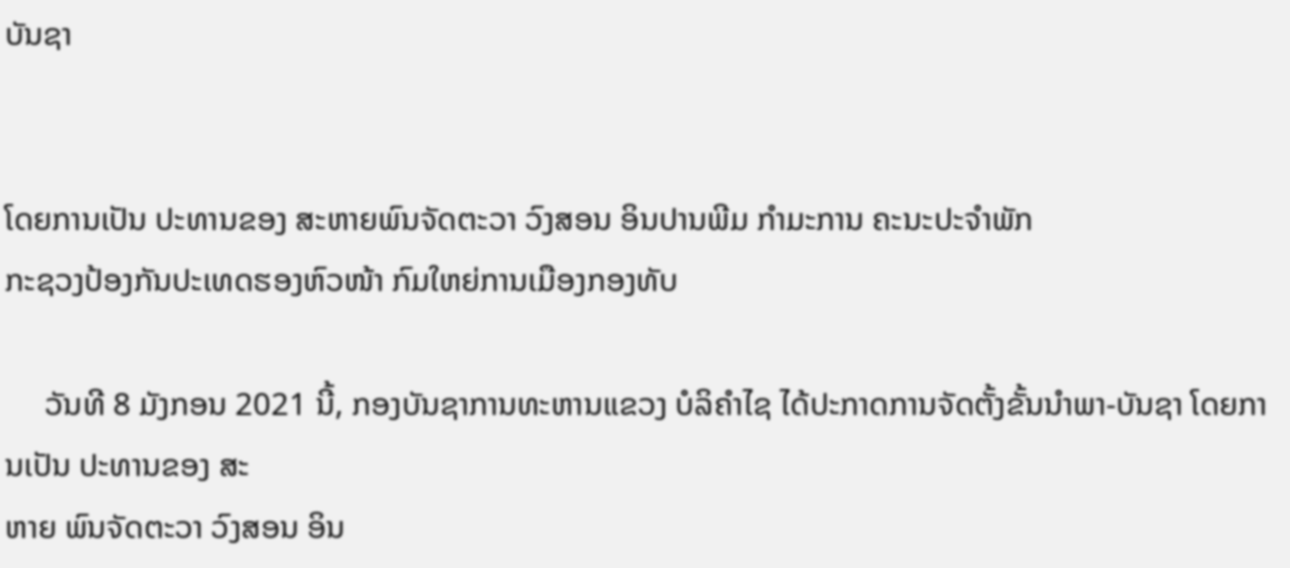ບັນຊາ


ໂດຍການເປັນ ປະທານຂອງ ສະຫາຍພົນຈັດຕະວາ ວົງສອນ ອິນປານພີມ ກຳມະການ ຄະນະປະຈຳພັກ
ກະຊວງປ້ອງກັນປະເທດຮອງຫົວໜ້າ ກົມໃຫຍ່ການເມືອງກອງທັບ

     ວັນທີ 8 ມັງກອນ 2021 ນີ້, ກອງບັນຊາການທະຫານແຂວງ ບໍລິຄຳໄຊ ໄດ້ປະກາດການຈັດຕັ້ງຂັ້ນນຳພາ-ບັນຊາ ໂດຍການເປັນ ປະທານຂອງ ສະ
ຫາຍ ພົນຈັດຕະວາ ວົງສອນ ອິນ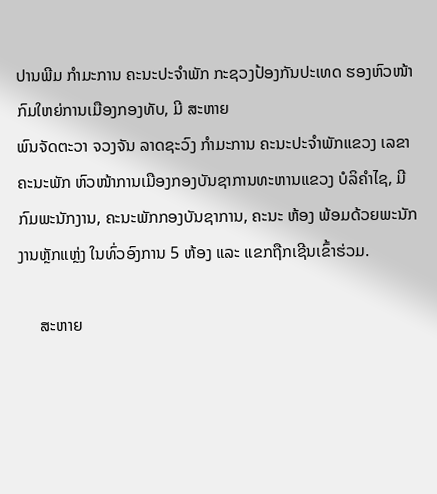ປານພີມ ກຳມະການ ຄະນະປະຈຳພັກ ກະຊວງປ້ອງກັນປະເທດ ຮອງຫົວໜ້າ ກົມໃຫຍ່ການເມືອງກອງທັບ, ມີ ສະຫາຍ
ພົນຈັດຕະວາ ຈວງຈັນ ລາດຊະວົງ ກຳມະການ ຄະນະປະຈຳພັກແຂວງ ເລຂາຄະນະພັກ ຫົວໜ້າການເມືອງກອງບັນຊາການທະຫານແຂວງ ບໍລິຄຳໄຊ, ມີ
ກົມພະນັກງານ, ຄະນະພັກກອງບັນຊາການ, ຄະນະ ຫ້ອງ ພ້ອມດ້ວຍພະນັກງານຫຼັກແຫຼ່ງ ໃນທົ່ວອົງການ 5 ຫ້ອງ ແລະ ແຂກຖືກເຊີນເຂົ້າຮ່ວມ.

     ສະຫາຍ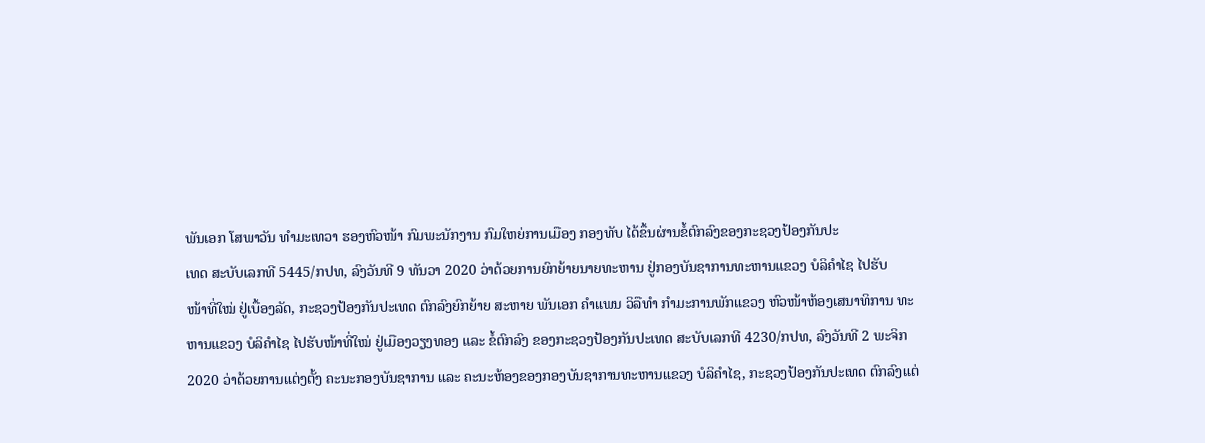ພັນເອກ ໂສພາວັນ ທຳມະເທວາ ຮອງຫົວໜ້າ ກົມພະນັກງານ ກົມໃຫຍ່ການເມືອງ ກອງທັບ ໄດ້ຂຶ້ນຜ່ານຂໍ້ຕົກລົງຂອງກະຊວງປ້ອງກັນປະ
ເທດ ສະບັບເລກທີ 5445/ກປທ, ລົງວັນທີ 9 ທັນວາ 2020 ວ່າດ້ວຍການຍົກຍ້າຍນາຍທະຫານ ຢູ່ກອງບັນຊາການທະຫານແຂວງ ບໍລິຄຳໄຊ ໄປຮັບ
ໜ້າທີ່ໃໝ່ ຢູ່ເບື້ອງລັດ, ກະຊວງປ້ອງກັນປະເທດ ຕົກລົງຍົກຍ້າຍ ສະຫາຍ ພັນເອກ ຄຳແພນ ວິລືທຳ ກຳມະການພັກແຂວງ ຫົວໜ້າຫ້ອງເສນາທິການ ທະ
ຫານແຂວງ ບໍລິຄຳໄຊ ໄປຮັບໜ້າທີ່ໃໝ່ ຢູ່ເມືອງວຽງທອງ ແລະ ຂໍ້ຕົກລົງ ຂອງກະຊວງປ້ອງກັນປະເທດ ສະບັບເລກທີ 4230/ກປທ, ລົງວັນທີ 2 ພະຈິກ
2020 ວ່າດ້ວຍການແຕ່ງຕັ້ງ ຄະນະກອງບັນຊາການ ແລະ ຄະນະຫ້ອງຂອງກອງບັນຊາການທະຫານແຂວງ ບໍລິຄຳໄຊ, ກະຊວງປ້ອງກັນປະເທດ ຕົກລົງແຕ່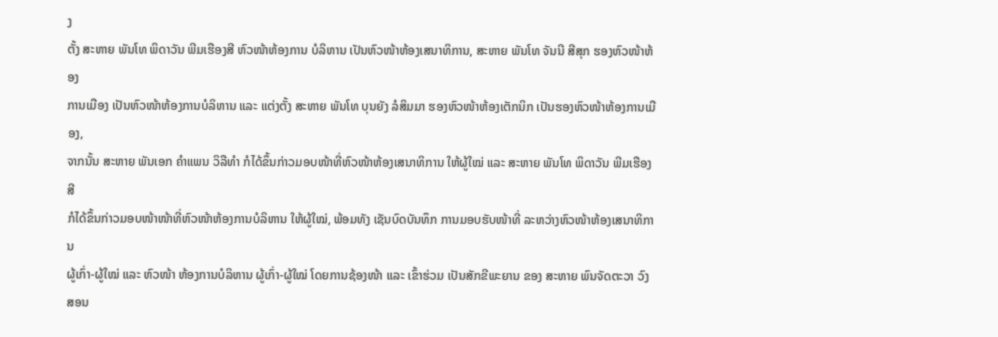ງ
ຕັ້ງ ສະຫາຍ ພັນໂທ ພິດາວັນ ພີມເຮືອງສີ ຫົວໜ້າຫ້ອງການ ບໍລິຫານ ເປັນຫົວໜ້າຫ້ອງເສນາທິການ, ສະຫາຍ ພັນໂທ ຈັນນີ ສີສຸກ ຮອງຫົວໜ້າຫ້ອງ
ການເມືອງ ເປັນຫົວໜ້າຫ້ອງການບໍລິຫານ ແລະ ແຕ່ງຕັ້ງ ສະຫາຍ ພັນໂທ ບຸນຍັງ ລໍສິມມາ ຮອງຫົວໜ້າຫ້ອງເຕັກນິກ ເປັນຮອງຫົວໜ້າຫ້ອງການເມືອງ,
ຈາກນັ້ນ ສະຫາຍ ພັນເອກ ຄຳແພນ ວິລືທຳ ກໍໄດ້ຂຶ້ນກ່າວມອບໜ້າທີ່ຫົວໜ້າຫ້ອງເສນາທິການ ໃຫ້ຜູ້ໃໝ່ ແລະ ສະຫາຍ ພັນໂທ ພິດາວັນ ພີມເຮືອງສີ
ກໍໄດ້ຂຶ້ນກ່າວມອບໜ້າໜ້າທີ່ຫົວໜ້າຫ້ອງການບໍລິຫານ ໃຫ້ຜູ້ໃໝ່, ພ້ອມທັງ ເຊັນບົດບັນທຶກ ການມອບຮັບໜ້າທີ່ ລະຫວ່າງຫົວໜ້າຫ້ອງເສນາທິການ
ຜູ້ເກົ່າ-ຜູ້ໃໝ່ ແລະ ຫົວໜ້າ ຫ້ອງການບໍລິຫານ ຜູ້ເກົ່າ-ຜູ້ໃໝ່ ໂດຍການຊ້ອງໜ້າ ແລະ ເຂົ້າຮ່ວມ ເປັນສັກຂີພະຍານ ຂອງ ສະຫາຍ ພົນຈັດຕະວາ ວົງສອນ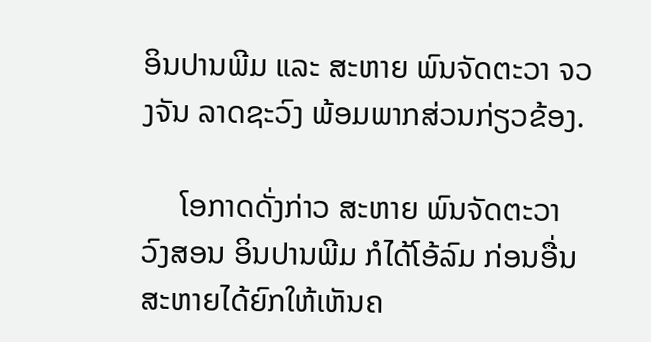ອິນປານພີມ ແລະ ສະຫາຍ ພົນຈັດຕະວາ ຈວງຈັນ ລາດຊະວົງ ພ້ອມພາກສ່ວນກ່ຽວຂ້ອງ.

     ໂອກາດດັ່ງກ່າວ ສະຫາຍ ພົນຈັດຕະວາ ວົງສອນ ອິນປານພີມ ກໍໄດ້ໂອ້ລົມ ກ່ອນອື່ນສະຫາຍໄດ້ຍົກໃຫ້ເຫັນຄ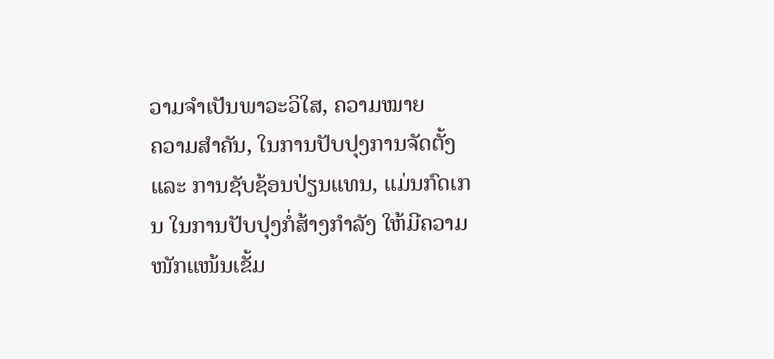ວາມຈຳເປັນພາວະວິໃສ, ຄວາມໝາຍ
ຄວາມສຳຄັນ, ໃນການປັບປຸງການຈັດຕັ້ງ ແລະ ການຊັບຊ້ອນປ່ຽນແທນ, ແມ່ນກົດເກນ ໃນການປັບປຸງກໍ່ສ້າງກຳລັງ ໃຫ້ມີຄວາມໜັກແໜ້ນເຂັ້ມ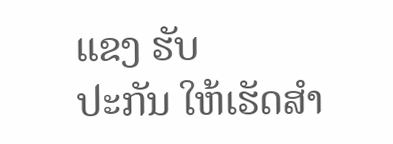ແຂງ ຮັບ
ປະກັນ ໃຫ້ເຮັດສຳ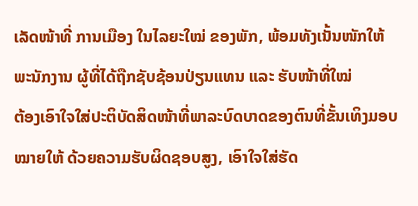ເລັດໜ້າທີ່ ການເມືອງ ໃນໄລຍະໃໝ່ ຂອງພັກ, ພ້ອມທັງເນັ້ນໜັກໃຫ້ພະນັກງານ ຜູ້ທີ່ໄດ້ຖືກຊັບຊ້ອນປ່ຽນແທນ ແລະ ຮັບໜ້າທີ່ໃໝ່
ຕ້ອງເອົາໃຈໃສ່ປະຕິບັດສິດໜ້າທີ່ພາລະບົດບາດຂອງຕົນທີ່ຂັ້ນເທິງມອບໝາຍໃຫ້ ດ້ວຍຄວາມຮັບຜິດຊອບສູງ, ເອົາໃຈໃສ່ຮັດ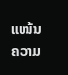ແໜ້ນຄວາມ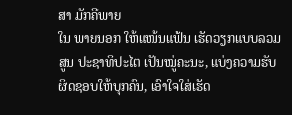ສາ ມັກຄີພາຍ
ໃນ ພາຍນອກ ໃຫ້ແໜ້ນແຟ້ນ ເຮັດວຽກແບບລວມສູນ ປະຊາທິປະໄຕ ເປັນໝູ່ຄະນະ, ແບ່ງຄວາມຮັບຜິດຊອບໃຫ້ບຸກຄົນ, ເອົາໃຈໃສ່ເຮັດ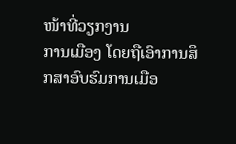ໜ້າທີ່ວຽກງານ
ການເມືອງ ໂດຍຖືເອົາການສຶກສາອົບຮົມການເມືອ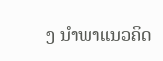ງ ນຳພາແນວຄິດ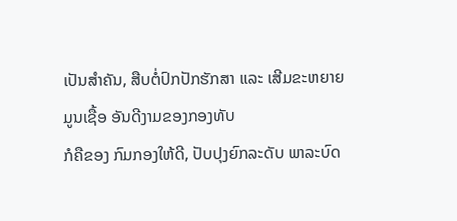ເປັນສຳຄັນ, ສືບຕໍ່ປົກປັກຮັກສາ ແລະ ເສີມຂະຫຍາຍມູນເຊື້ອ ອັນດີງາມຂອງກອງທັບ
ກໍຄືຂອງ ກົມກອງໃຫ້ດີ, ປັບປຸງຍົກລະດັບ ພາລະບົດ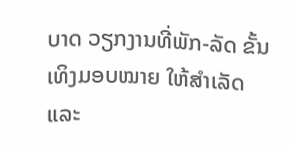ບາດ ວຽກງານທີ່ພັກ-ລັດ ຂັ້ນເທິງມອບໝາຍ ໃຫ້ສຳເລັດ ແລະ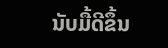ນັບມື້ດີຂຶ້ນ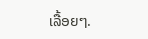ເລື້ອຍໆ.